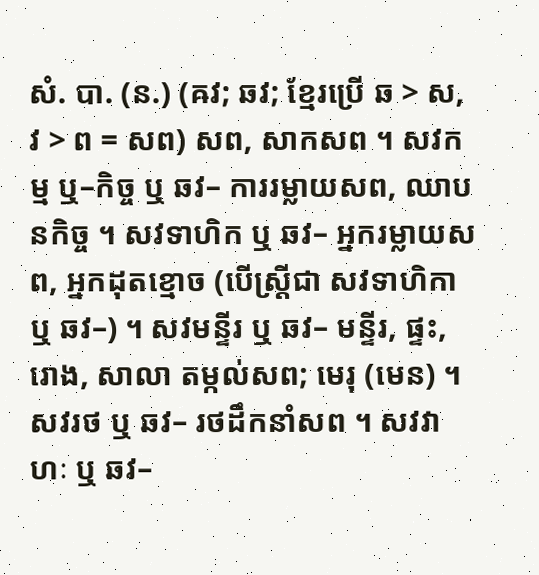សំ. បា. (ន.) (ឝវ; ឆវ; ខ្មែរប្រើ ឆ > ស, វ > ព = សព) សព, សាកសព ។ សវកម្ម ឬ–កិច្ច ឬ ឆវ– ការរម្លាយសព, ឈាបនកិច្ច ។ សវទាហិក ឬ ឆវ– អ្នករម្លាយសព, អ្នកដុតខ្មោច (បើស្ត្រីជា សវទាហិកា ឬ ឆវ–) ។ សវមន្ទីរ ឬ ឆវ– មន្ទីរ, ផ្ទះ, រោង, សាលា តម្កល់សព; មេរុ (មេន) ។ សវរថ ឬ ឆវ– រថដឹកនាំសព ។ សវវាហៈ ឬ ឆវ–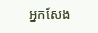អ្នកសែង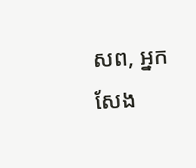សព, អ្នកសែង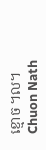ខ្មោច ។ល។
Chuon Nath